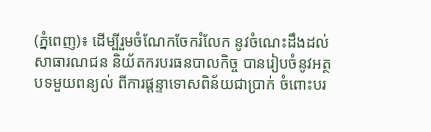(ភ្នំពេញ)៖ ដើម្បីរួមចំណែកចែករំលែក នូវចំណេះដឹងដល់សាធារណជន និយ័តករបរធនបាលកិច្ច បានរៀបចំនូវអត្ថបទមួយពន្យល់ ពីការផ្ដន្ទាទោសពិន័យជាប្រាក់ ចំពោះបរ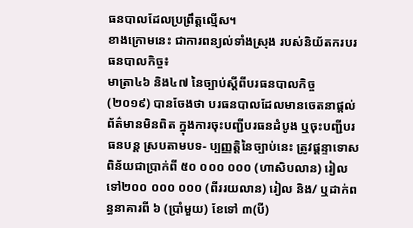ធនបាលដែលប្រព្រឹត្ដល្មើស។
ខាងក្រោមនេះ ជាការពន្យល់ទាំងស្រុង របស់និយ័តករបរធនបាលកិច្ច៖
មាត្រា៤៦ និង៤៧ នៃច្បាប់ស្តីពីបរធនបាលកិច្ច (២០១៩) បានចែងថា បរធនបាលដែលមានចេតនាផ្តល់ព័ត៌មានមិនពិត ក្នុងការចុះបញ្ជីបរធនដំបូង ឬចុះបញ្ជីបរធនបន្ត ស្របតាមបទ- ប្បញ្ញត្តិនៃច្បាប់នេះ ត្រូវផ្តន្ទាទោសពិន័យជាប្រាក់ពី ៥០ ០០០ ០០០ (ហាសិបលាន) រៀល ទៅ២០០ ០០០ ០០០ (ពីររយលាន) រៀល និង/ ឬដាក់ពន្ធនាគារពី ៦ (ប្រាំមួយ) ខែទៅ ៣(បី)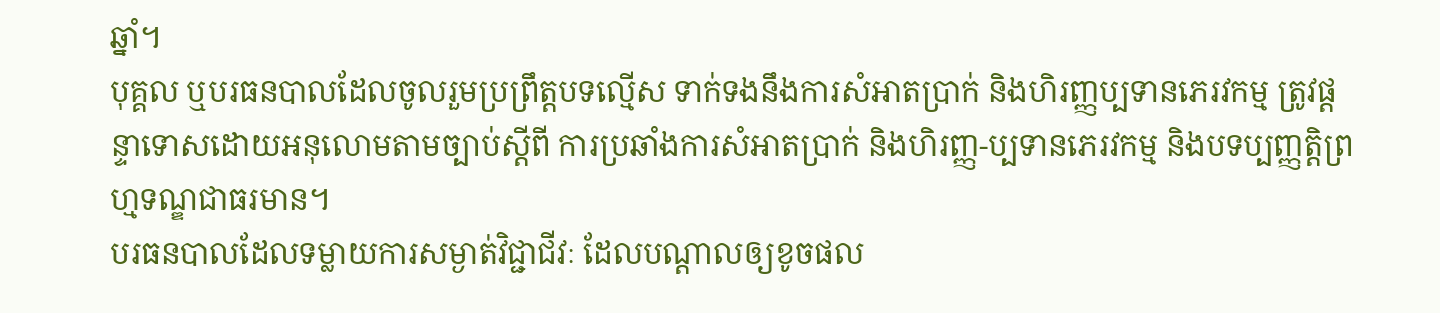ឆ្នាំ។
បុគ្គល ឬបរធនបាលដែលចូលរួមប្រព្រឹត្តបទល្មើស ទាក់ទងនឹងការសំអាតប្រាក់ និងហិរញ្ញប្បទានភេរវកម្ម ត្រូវផ្តន្ទាទោសដោយអនុលោមតាមច្បាប់ស្តីពី ការប្រឆាំងការសំអាតប្រាក់ និងហិរញ្ញ-ប្បទានភេរវកម្ម និងបទប្បញ្ញត្តិព្រហ្មទណ្ឌជាធរមាន។
បរធនបាលដែលទម្លាយការសម្ងាត់វិជ្ជាជីវៈ ដែលបណ្តាលឲ្យខូចផល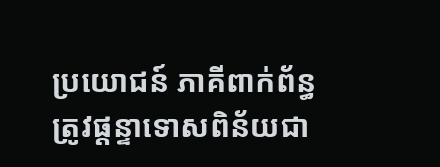ប្រយោជន៍ ភាគីពាក់ព័ន្ធត្រូវផ្តន្ទាទោសពិន័យជា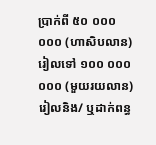ប្រាក់ពី ៥០ ០០០ ០០០ (ហាសិបលាន) រៀលទៅ ១០០ ០០០ ០០០ (មួយរយលាន) រៀលនិង/ ឬដាក់ពន្ធ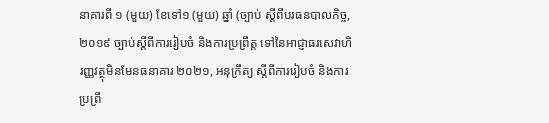នាគារពី ១ (មួយ) ខែទៅ១ (មួយ) ឆ្នាំ (ច្បាប់ ស្តីពីបរធនបាលកិច្ច, ២០១៩ ច្បាប់ស្តីពីការរៀបចំ និងការប្រព្រឹត្ត ទៅនៃអាជ្ញាធរសេវាហិរញ្ញវត្ថុមិនមែនធនាគារ ២០២១, អនុក្រឹត្យ ស្តីពីការរៀបចំ និងការប្រព្រឹ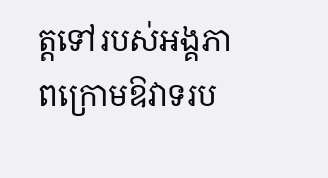ត្តទៅរបស់អង្គភាពក្រោមឱវាទរប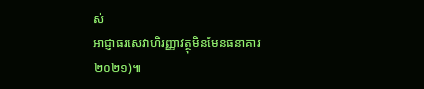ស់
អាជ្ញាធរសេវាហិរញ្ញាវត្ថុមិនមែនធនាគារ ២០២១)៕